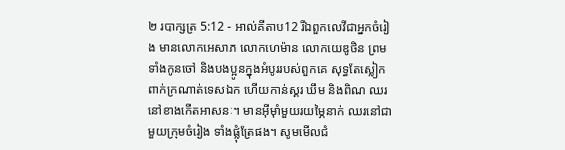២ របាក្សត្រ 5:12 - អាល់គីតាប12 រីឯពួកលេវីជាអ្នកចំរៀង មានលោកអេសាភ លោកហេម៉ាន លោកយេឌូថិន ព្រមទាំងកូនចៅ និងបងប្អូនក្នុងអំបូររបស់ពួកគេ សុទ្ធតែស្លៀកពាក់ក្រណាត់ទេសឯក ហើយកាន់ស្គរ ឃឹម និងពិណ ឈរនៅខាងកើតអាសនៈ។ មានអ៊ីមុាំមួយរយម្ភៃនាក់ ឈរនៅជាមួយក្រុមចំរៀង ទាំងផ្លុំត្រែផង។ សូមមើលជំ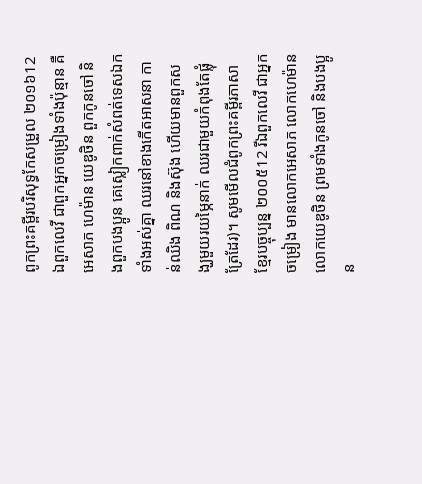ពូកព្រះគម្ពីរបរិសុទ្ធកែសម្រួល ២០១៦12 ឯពួកលេវី ជាពួកអ្នកចម្រៀងទាំងប៉ុន្មាន គឺអេសាភ ហេម៉ាន យេឌូថិន ពួកកូនចៅ និងពួកបងប្អូន គេស្លៀកពាក់សំពត់ទេសឯកទាំងអស់គ្នា ឈរនៅខាងកើតអាសនា កាន់ឈិង ពិណ និងស៊ុង ហើយមានពួកសង្ឃមួយរយម្ភៃនាក់ ឈរជាមួយកំពុងតែផ្លុំត្រែដែរ)។ សូមមើលជំពូកព្រះគម្ពីរភាសាខ្មែរបច្ចុប្បន្ន ២០០៥12 រីឯពួកលេវី ជាអ្នកចម្រៀង មានលោកអេសាភ លោកហេម៉ាន លោកយេឌូថិន ព្រមទាំងកូនចៅ និងបងប្អូន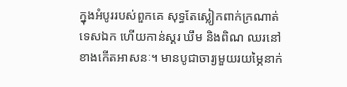ក្នុងអំបូររបស់ពួកគេ សុទ្ធតែស្លៀកពាក់ក្រណាត់ទេសឯក ហើយកាន់ស្គរ ឃឹម និងពិណ ឈរនៅខាងកើតអាសនៈ។ មានបូជាចារ្យមួយរយម្ភៃនាក់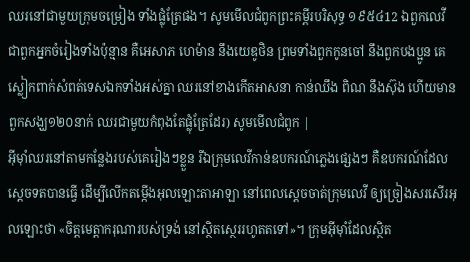ឈរនៅជាមួយក្រុមចម្រៀង ទាំងផ្លុំត្រែផង។ សូមមើលជំពូកព្រះគម្ពីរបរិសុទ្ធ ១៩៥៤12 ឯពួកលេវី ជាពួកអ្នកចំរៀងទាំងប៉ុន្មាន គឺអេសាភ ហេម៉ាន នឹងយេឌូថិន ព្រមទាំងពួកកូនចៅ នឹងពួកបងប្អូន គេស្លៀកពាក់សំពត់ទេសឯកទាំងអស់គ្នា ឈរនៅខាងកើតអាសនា កាន់ឈឹង ពិណ នឹងស៊ុង ហើយមានពួកសង្ឃ១២០នាក់ ឈរជាមួយកំពុងតែផ្លុំត្រែដែរ) សូមមើលជំពូក |
អ៊ីមុាំឈរនៅតាមកន្លែងរបស់គេរៀងៗខ្លួន រីឯក្រុមលេវីកាន់ឧបករណ៍ភ្លេងផ្សេងៗ គឺឧបករណ៍ដែលស្តេចទតបានធ្វើ ដើម្បីលើកតម្កើងអុលឡោះតាអាឡា នៅពេលស្តេចចាត់ក្រុមលេវី ឲ្យច្រៀងសរសើរអុលឡោះថា «ចិត្តមេត្តាករុណារបស់ទ្រង់ នៅស្ថិតស្ថេររហូតតទៅ»។ ក្រុមអ៊ីមុាំដែលស្ថិត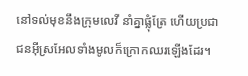នៅទល់មុខនឹងក្រុមលេវី នាំគ្នាផ្លុំត្រែ ហើយប្រជាជនអ៊ីស្រអែលទាំងមូលក៏ក្រោកឈរឡើងដែរ។